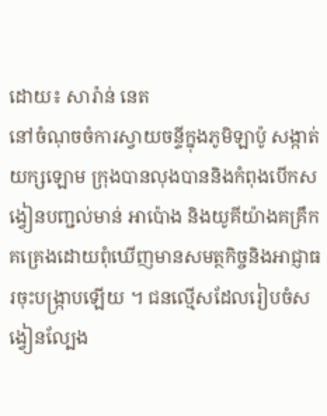ដោយ៖ សារ៉ាន់ នេត
នៅចំណុចចំការស្វាយចន្ទីក្នុងភូមិឡាប៉ូ សង្កាត់យក្សឡោម ក្រុងបានលុងបាននិងកំពុងបើកសង្វៀនបញ្ជល់មាន់ អាប៉ោង និងយូគីយ៉ាងគគ្រឹកគគ្រេងដោយពុំឃើញមានសមត្ថកិច្ចនិងអាជ្ញាធរចុះបង្ក្រាបឡើយ ។ ជនល្មើសដែលរៀបចំសង្វៀនល្បែង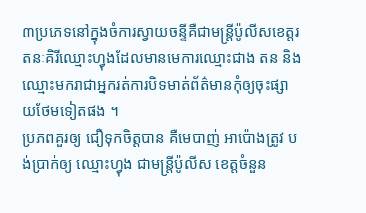៣ប្រភេទនៅក្នុងចំការស្វាយចន្ទីគឺជាមន្ត្រីប៉ូលីសខេត្តរតនៈគិរីឈ្មោះហ្វុងដែលមានមេការឈ្មោះជាង តន និងឈ្មោះមករាជាអ្នករត់ការបិទមាត់ព័ត៌មានកុំឲ្យចុះផ្សាយថែមទៀតផង ។
ប្រភពគួរឲ្យ ជឿទុកចិត្តបាន គឺមេបាញ់ អាប៉ោងត្រូវ បង់ប្រាក់ឲ្យ ឈ្មោះហ្វុង ជាមន្ត្រីប៉ូលីស ខេត្តចំនួន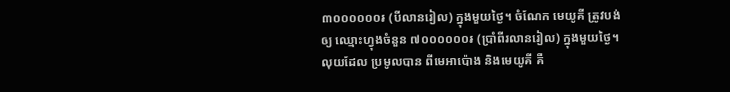៣០០០០០០៛ (បីលានរៀល) ក្នុងមួយថ្ងៃ។ ចំណែក មេយូគី ត្រូវបង់ឲ្យ ឈ្មោះហ្វុងចំនួន ៧០០០០០០៛ (ប្រាំពីរលានរៀល) ក្នុងមួយថ្ងៃ។ លុយដែល ប្រមូលបាន ពីមេអាប៉ោង និងមេយូគី គឺ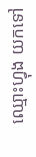ឈ្មោះហ្វុង យកទៅ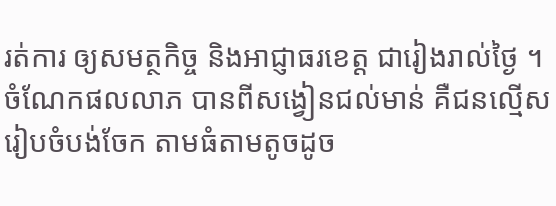រត់ការ ឲ្យសមត្ថកិច្ច និងអាជ្ញាធរខេត្ត ជារៀងរាល់ថ្ងៃ ។ ចំណែកផលលាភ បានពីសង្វៀនជល់មាន់ គឺជនល្មើស រៀបចំបង់ចែក តាមធំតាមតូចដូច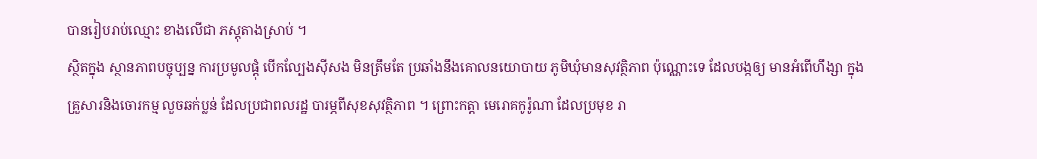បានរៀបរាប់ឈ្មោះ ខាងលើជា ភស្តុតាងស្រាប់ ។
ស្ថិតក្នុង ស្ថានភាពបច្ចុប្បន្ន ការប្រមូលផ្ដុំ បើកល្បែងស៊ីសង មិនត្រឹមតែ ប្រឆាំងនឹងគោលនយោបាយ ភូមិឃុំមានសុវត្ថិភាព ប៉ុណ្ណោះទេ ដែលបង្កឲ្យ មានអំពើហឹង្សា ក្នុងគ្រួសារនិងចោរកម្ម លួចឆក់ប្លន់ ដែលប្រជាពលរដ្ឋ បារម្ភពីសុខសុវត្ថិភាព ។ ព្រោះកត្ដា មេរោគកូរ៉ូណា ដែលប្រមុខ រា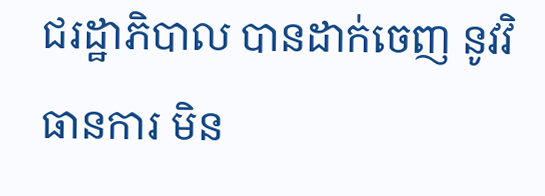ជរដ្ឋាភិបាល បានដាក់ចេញ នូវវិធានការ មិន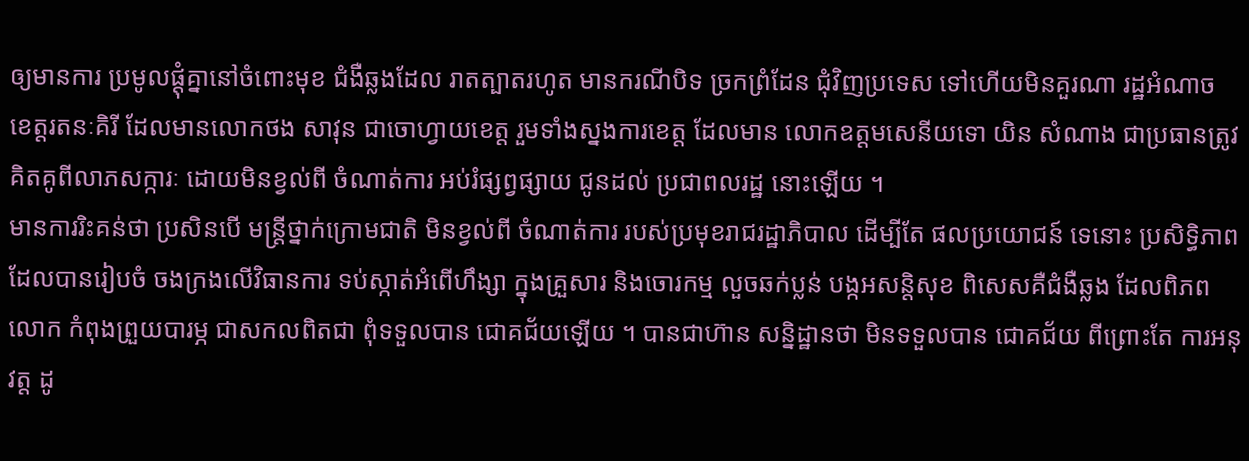ឲ្យមានការ ប្រមូលផ្ដុំគ្នានៅចំពោះមុខ ជំងឺឆ្លងដែល រាតត្បាតរហូត មានករណីបិទ ច្រកព្រំដែន ជុំវិញប្រទេស ទៅហើយមិនគួរណា រដ្ឋអំណាច ខេត្តរតនៈគិរី ដែលមានលោកថង សាវុន ជាចោហ្វាយខេត្ត រួមទាំងស្នងការខេត្ត ដែលមាន លោកឧត្ដមសេនីយទោ យិន សំណាង ជាប្រធានត្រូវ គិតគូពីលាភសក្ការៈ ដោយមិនខ្វល់ពី ចំណាត់ការ អប់រំផ្សព្វផ្សាយ ជូនដល់ ប្រជាពលរដ្ឋ នោះឡើយ ។
មានការរិះគន់ថា ប្រសិនបើ មន្ត្រីថ្នាក់ក្រោមជាតិ មិនខ្វល់ពី ចំណាត់ការ របស់ប្រមុខរាជរដ្ឋាភិបាល ដើម្បីតែ ផលប្រយោជន៍ ទេនោះ ប្រសិទ្ធិភាព ដែលបានរៀបចំ ចងក្រងលើវិធានការ ទប់ស្កាត់អំពើហឹង្សា ក្នុងគ្រួសារ និងចោរកម្ម លួចឆក់ប្លន់ បង្កអសន្តិសុខ ពិសេសគឺជំងឺឆ្លង ដែលពិភពលោក កំពុងព្រួយបារម្ភ ជាសកលពិតជា ពុំទទួលបាន ជោគជ័យឡើយ ។ បានជាហ៊ាន សន្និដ្ឋានថា មិនទទួលបាន ជោគជ័យ ពីព្រោះតែ ការអនុវត្ត ដូ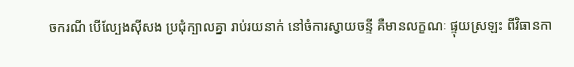ចករណី បើល្បែងស៊ីសង ប្រជុំក្បាលគ្នា រាប់រយនាក់ នៅចំការស្វាយចន្ទី គឺមានលក្ខណៈ ផ្ទុយស្រឡះ ពីវិធានកា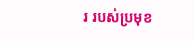រ របស់ប្រមុខ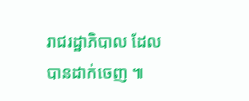រាជរដ្ឋាភិបាល ដែលបានដាក់ចេញ ៕